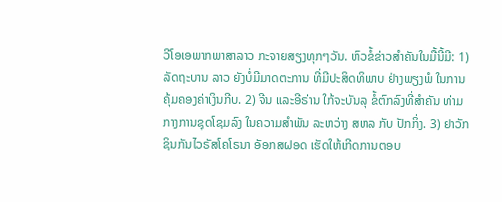ວີໂອເອພາກພາສາລາວ ກະຈາຍສຽງທຸກໆວັນ. ຫົວຂໍ້ຂ່າວສໍາຄັນໃນມື້ນີ້ມີ: 1) ລັດຖະບານ ລາວ ຍັງບໍ່ມີມາດຕະການ ທີ່ມີປະສິດທິພາບ ຢ່າງພຽງພໍ ໃນການຄຸ້ມຄອງຄ່າເງິນກີບ. 2) ຈີນ ແລະອີຣ່ານ ໃກ້ຈະບັນລຸ ຂໍ້ຕົກລົງທີ່ສຳຄັນ ທ່າມກາງການຊຸດໂຊມລົງ ໃນຄວາມສຳພັນ ລະຫວ່າງ ສຫລ ກັບ ປັກກິ່ງ. 3) ຢາວັກຊິນກັນໄວຣັສໂຄໂຣນາ ອັອກສຝອດ ເຮັດໃຫ້ເກີດການຕອບ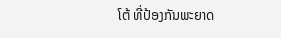ໂຕ້ ທີ່ປ້ອງກັນພະຍາດ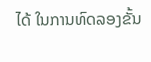ໄດ້ ໃນການທົດລອງຂັ້ນ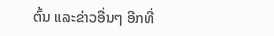ຕົ້ນ ແລະຂ່າວອື່ນໆ ອີກທີ່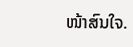ໜ້າສົນໃຈ.